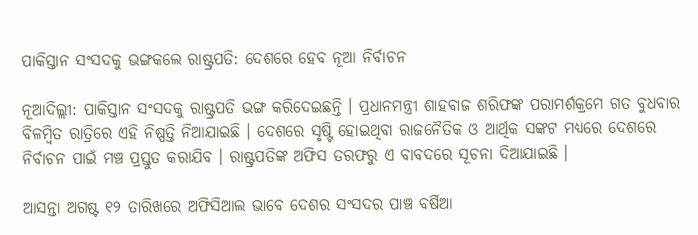ପାକିସ୍ତାନ ସଂସଦକୁ ଭଙ୍ଗକଲେ ରାଷ୍ଟ୍ରପତି: ଦେଶରେ ହେବ ନୂଆ ନିର୍ବାଚନ

ନୂଆଦିଲ୍ଲୀ: ପାକିସ୍ତାନ ସଂସଦକୁ ରାଷ୍ଟ୍ରପତି ଭଙ୍ଗ କରିଦେଇଛନ୍ତି । ପ୍ରଧାନମନ୍ତ୍ରୀ ଶାହବାଜ ଶରିଫଙ୍କ ପରାମର୍ଶକ୍ରମେ ଗତ ବୁଧବାର ବିଳମ୍ବିତ ରାତ୍ରିରେ ଏହି ନିଷ୍ପତ୍ତି ନିଆଯାଇଛି । ଦେଶରେ ସୃଷ୍ଟି ହୋଇଥିବା ରାଜନୈତିକ ଓ ଆର୍ଥିକ ସଙ୍କଟ ମଧ୍ୟରେ ଦେଶରେ ନିର୍ବାଚନ ପାଇଁ ମଞ୍ଚ ପ୍ରସ୍ତୁତ କରାଯିବ । ରାଷ୍ଟ୍ରପତିଙ୍କ ଅଫିସ ତରଫରୁ ଏ ବାବଦରେ ସୂଚନା ଦିଆଯାଇଛି ।

ଆସନ୍ତା ଅଗଷ୍ଟ ୧୨ ତାରିଖରେ ଅଫିସିଆଲ ଭାବେ ଦେଶର ସଂସଦର ପାଞ୍ଚ ବର୍ଷିଆ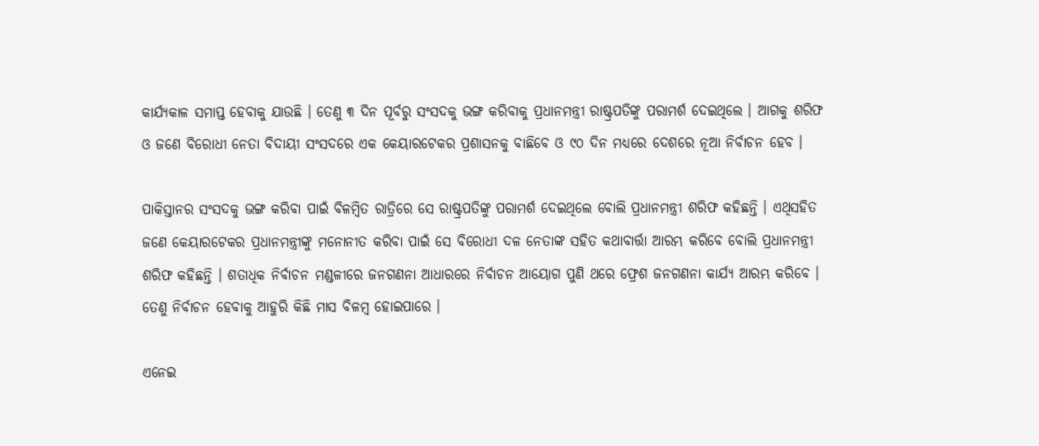କାର୍ଯ୍ୟକାଳ ସମାପ୍ତ ହେବାକୁ ଯାଉଛି । ତେଣୁ ୩ ଦିନ ପୂର୍ବରୁ ସଂସଦକୁ ଭଙ୍ଗ କରିବାକୁ ପ୍ରଧାନମନ୍ତ୍ରୀ ରାଷ୍ଟ୍ରପତିଙ୍କୁ ପରାମର୍ଶ ଦେଇଥିଲେ । ଆଗକୁ ଶରିଫ ଓ ଜଣେ ବିରୋଧୀ ନେତା ବିଦାୟୀ ସଂସଦରେ ଏକ କେୟାରଟେକର ପ୍ରଶାସନକୁ ବାଛିବେ ଓ ୯୦ ଦିନ ମଧ୍ୟରେ ଦେଶରେ ନୂଆ ନିର୍ବାଚନ ହେବ ।

ପାକିସ୍ତାନର ସଂସଦକୁ ଭଙ୍ଗ କରିବା ପାଇଁ ବିଳମ୍ବିତ ରାତ୍ରିରେ ସେ ରାଷ୍ଟ୍ରପତିଙ୍କୁ ପରାମର୍ଶ ଦେଇଥିଲେ ବୋଲି ପ୍ରଧାନମନ୍ତ୍ରୀ ଶରିଫ କହିଛନ୍ତି । ଏଥିସହିତ ଜଣେ କେୟାରଟେକର ପ୍ରଧାନମନ୍ତ୍ରୀଙ୍କୁ ମନୋନୀତ କରିବା ପାଇଁ ସେ ବିରୋଧୀ ଦଳ ନେତାଙ୍କ ସହିତ କଥାବାର୍ତ୍ତା ଆରମ୍ଭ କରିବେ ବୋଲି ପ୍ରଧାନମନ୍ତ୍ରୀ ଶରିଫ କହିଛନ୍ତି । ଶତାଧିକ ନିର୍ବାଚନ ମଣ୍ଡଳୀରେ ଜନଗଣନା ଆଧାରରେ ନିର୍ବାଚନ ଆୟୋଗ ପୁଣି ଥରେ ଫ୍ରେଶ ଜନଗଣନା କାର୍ଯ୍ୟ ଆରମ୍ଭ କରିବେ । ତେଣୁ ନିର୍ବାଚନ ହେବାକୁ ଆହୁରି କିଛି ମାସ ବିଳମ୍ବ ହୋଇପାରେ ।

ଏନେଇ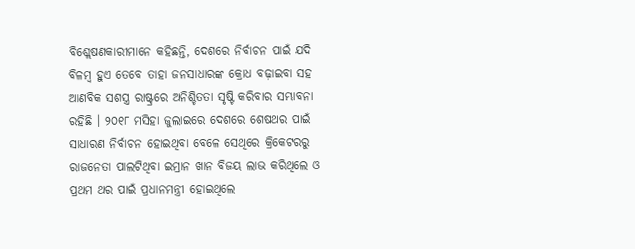ବିଶ୍ଲେଷଣକାରୀମାନେ କହିଛନ୍ତି, ଦେଶରେ ନିର୍ବାଚନ ପାଇଁ ଯଦି ବିଳମ୍ବ ହୁଏ ତେବେ ତାହା ଜନସାଧାରଙ୍କ କ୍ରୋଧ ବଢ଼ାଇବା ସହ ଆଣବିକ ସଶସ୍ତ୍ର ରାଷ୍ଟ୍ରରେ ଅନିଶ୍ଚିତତା ସୃଷ୍ଟି କରିବାର ସମ୍ଭାବନା ରହିଛି । ୨୦୧୮ ମସିହା ଜୁଲାଇରେ ଦେଶରେ ଶେଷଥର ପାଇଁ ସାଧାରଣ ନିର୍ବାଚନ ହୋଇଥିବା ବେଳେ ସେଥିରେ କ୍ରିକେଟରରୁ ରାଜନେତା ପାଲଟିଥିବା ଇମ୍ରାନ ଖାନ ବିଜୟ ଲାଭ କରିଥିଲେ ଓ ପ୍ରଥମ ଥର ପାଇଁ ପ୍ରଧାନମନ୍ତ୍ରୀ ହୋଇଥିଲେ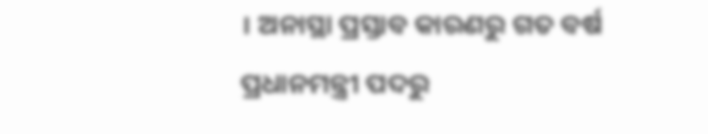। ଅନାସ୍ଥା ପ୍ରସ୍ତାବ କାରଣରୁ ଗତ ବର୍ଷ ପ୍ରଧାନମନ୍ତ୍ରୀ ପଦରୁ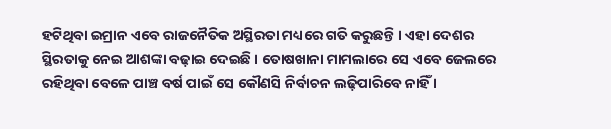ହଟିଥିବା ଇମ୍ରାନ ଏବେ ରାଜନୈତିକ ଅସ୍ଥିରତା ମଧ୍ୟରେ ଗତି କରୁଛନ୍ତି । ଏହା ଦେଶର ସ୍ଥିରତାକୁ ନେଇ ଆଶଙ୍କା ବଢ଼ାଇ ଦେଇଛି । ତୋଷଖାନା ମାମଲାରେ ସେ ଏବେ ଜେଲରେ ରହିଥିବା ବେଳେ ପାଞ୍ଚ ବର୍ଷ ପାଇଁ ସେ କୌଣସି ନିର୍ବାଚନ ଲଢ଼ିପାରିବେ ନାହିଁ ।